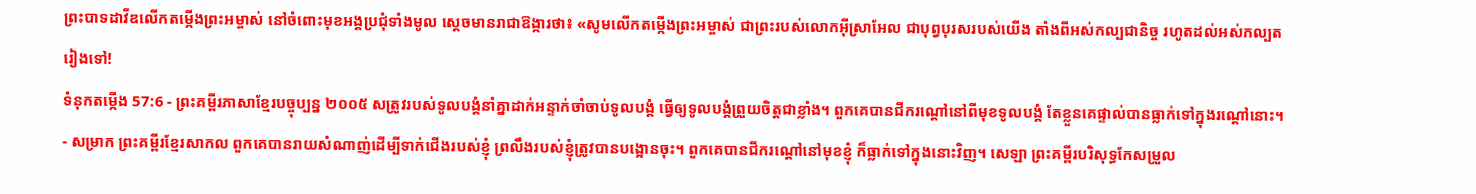ព្រះបាទដាវីឌលើកតម្កើងព្រះអម្ចាស់ នៅចំពោះមុខអង្គប្រជុំទាំងមូល ស្ដេចមានរាជាឱង្ការថា៖ «សូមលើកតម្កើងព្រះអម្ចាស់ ជាព្រះរបស់លោកអ៊ីស្រាអែល ជាបុព្វបុរសរបស់យើង តាំងពីអស់កល្បជានិច្ច រហូតដល់អស់កល្បតរៀងទៅ!
ទំនុកតម្កើង 57:6 - ព្រះគម្ពីរភាសាខ្មែរបច្ចុប្បន្ន ២០០៥ សត្រូវរបស់ទូលបង្គំនាំគ្នាដាក់អន្ទាក់ចាំចាប់ទូលបង្គំ ធ្វើឲ្យទូលបង្គំព្រួយចិត្តជាខ្លាំង។ ពួកគេបានជីករណ្ដៅនៅពីមុខទូលបង្គំ តែខ្លួនគេផ្ទាល់បានធ្លាក់ទៅក្នុងរណ្ដៅនោះ។ - សម្រាក ព្រះគម្ពីរខ្មែរសាកល ពួកគេបានរាយសំណាញ់ដើម្បីទាក់ជើងរបស់ខ្ញុំ ព្រលឹងរបស់ខ្ញុំត្រូវបានបង្អោនចុះ។ ពួកគេបានជីករណ្ដៅនៅមុខខ្ញុំ ក៏ធ្លាក់ទៅក្នុងនោះវិញ។ សេឡា ព្រះគម្ពីរបរិសុទ្ធកែសម្រួល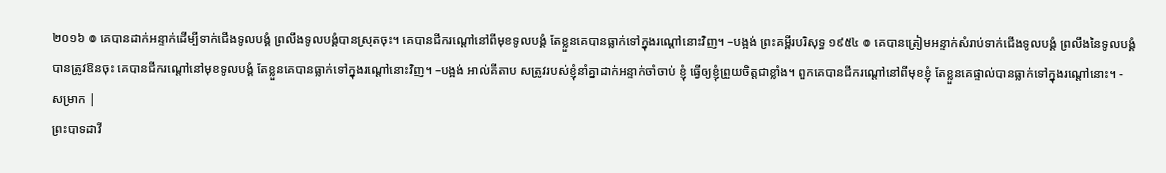២០១៦ ៙ គេបានដាក់អន្ទាក់ដើម្បីទាក់ជើងទូលបង្គំ ព្រលឹងទូលបង្គំបានស្រុតចុះ។ គេបានជីករណ្តៅនៅពីមុខទូលបង្គំ តែខ្លួនគេបានធ្លាក់ទៅក្នុងរណ្តៅនោះវិញ។ –បង្អង់ ព្រះគម្ពីរបរិសុទ្ធ ១៩៥៤ ៙ គេបានត្រៀមអន្ទាក់សំរាប់ទាក់ជើងទូលបង្គំ ព្រលឹងនៃទូលបង្គំបានត្រូវឱនចុះ គេបានជីករណ្តៅនៅមុខទូលបង្គំ តែខ្លួនគេបានធ្លាក់ទៅក្នុងរណ្តៅនោះវិញ។ –បង្អង់ អាល់គីតាប សត្រូវរបស់ខ្ញុំនាំគ្នាដាក់អន្ទាក់ចាំចាប់ ខ្ញុំ ធ្វើឲ្យខ្ញុំព្រួយចិត្តជាខ្លាំង។ ពួកគេបានជីករណ្ដៅនៅពីមុខខ្ញុំ តែខ្លួនគេផ្ទាល់បានធ្លាក់ទៅក្នុងរណ្ដៅនោះ។ - សម្រាក |
ព្រះបាទដាវី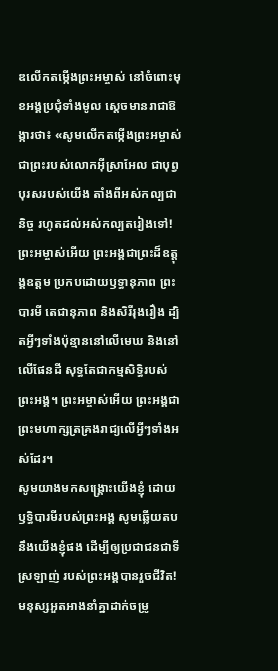ឌលើកតម្កើងព្រះអម្ចាស់ នៅចំពោះមុខអង្គប្រជុំទាំងមូល ស្ដេចមានរាជាឱង្ការថា៖ «សូមលើកតម្កើងព្រះអម្ចាស់ ជាព្រះរបស់លោកអ៊ីស្រាអែល ជាបុព្វបុរសរបស់យើង តាំងពីអស់កល្បជានិច្ច រហូតដល់អស់កល្បតរៀងទៅ!
ព្រះអម្ចាស់អើយ ព្រះអង្គជាព្រះដ៏ឧត្ដុង្គឧត្ដម ប្រកបដោយឫទ្ធានុភាព ព្រះបារមី តេជានុភាព និងសិរីរុងរឿង ដ្បិតអ្វីៗទាំងប៉ុន្មាននៅលើមេឃ និងនៅលើផែនដី សុទ្ធតែជាកម្មសិទ្ធិរបស់ព្រះអង្គ។ ព្រះអម្ចាស់អើយ ព្រះអង្គជាព្រះមហាក្សត្រគ្រងរាជ្យលើអ្វីៗទាំងអស់ដែរ។
សូមយាងមកសង្គ្រោះយើងខ្ញុំ ដោយឫទ្ធិបារមីរបស់ព្រះអង្គ សូមឆ្លើយតបនឹងយើងខ្ញុំផង ដើម្បីឲ្យប្រជាជនជាទីស្រឡាញ់ របស់ព្រះអង្គបានរួចជីវិត!
មនុស្សអួតអាងនាំគ្នាដាក់ចម្រូ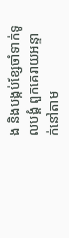ង និងបង្កប់ខ្សែចាំទាក់ទូលបង្គំ ពួកគេរាយអន្ទាក់នៅតាម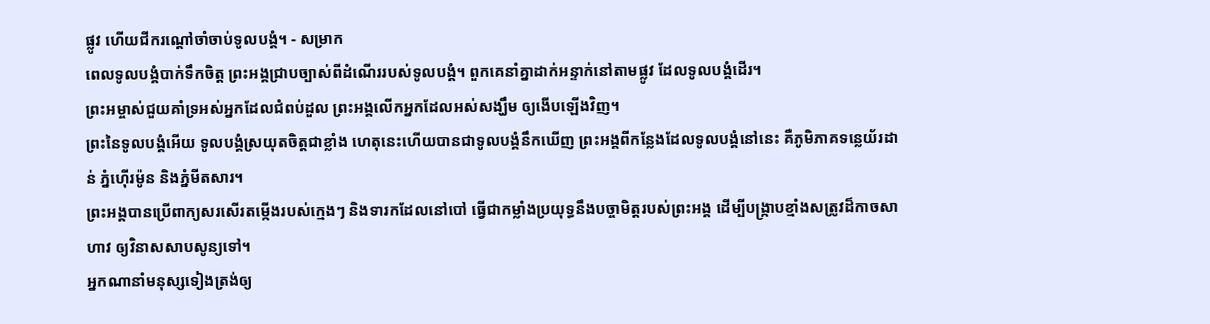ផ្លូវ ហើយជីករណ្ដៅចាំចាប់ទូលបង្គំ។ - សម្រាក
ពេលទូលបង្គំបាក់ទឹកចិត្ត ព្រះអង្គជ្រាបច្បាស់ពីដំណើររបស់ទូលបង្គំ។ ពួកគេនាំគ្នាដាក់អន្ទាក់នៅតាមផ្លូវ ដែលទូលបង្គំដើរ។
ព្រះអម្ចាស់ជួយគាំទ្រអស់អ្នកដែលជំពប់ដួល ព្រះអង្គលើកអ្នកដែលអស់សង្ឃឹម ឲ្យងើបឡើងវិញ។
ព្រះនៃទូលបង្គំអើយ ទូលបង្គំស្រយុតចិត្តជាខ្លាំង ហេតុនេះហើយបានជាទូលបង្គំនឹកឃើញ ព្រះអង្គពីកន្លែងដែលទូលបង្គំនៅនេះ គឺភូមិភាគទន្លេយ័រដាន់ ភ្នំហ៊ើរម៉ូន និងភ្នំមីតសារ។
ព្រះអង្គបានប្រើពាក្យសរសើរតម្កើងរបស់ក្មេងៗ និងទារកដែលនៅបៅ ធ្វើជាកម្លាំងប្រយុទ្ធនឹងបច្ចាមិត្តរបស់ព្រះអង្គ ដើម្បីបង្ក្រាបខ្មាំងសត្រូវដ៏កាចសាហាវ ឲ្យវិនាសសាបសូន្យទៅ។
អ្នកណានាំមនុស្សទៀងត្រង់ឲ្យ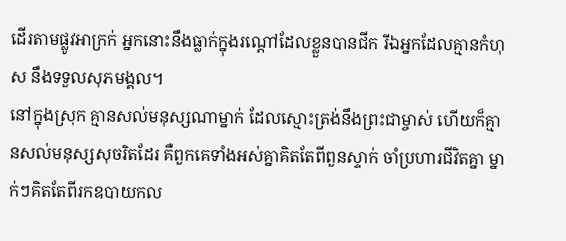ដើរតាមផ្លូវអាក្រក់ អ្នកនោះនឹងធ្លាក់ក្នុងរណ្ដៅដែលខ្លួនបានជីក រីឯអ្នកដែលគ្មានកំហុស នឹងទទួលសុភមង្គល។
នៅក្នុងស្រុក គ្មានសល់មនុស្សណាម្នាក់ ដែលស្មោះត្រង់នឹងព្រះជាម្ចាស់ ហើយក៏គ្មានសល់មនុស្សសុចរិតដែរ គឺពួកគេទាំងអស់គ្នាគិតតែពីពួនស្ទាក់ ចាំប្រហារជីវិតគ្នា ម្នាក់ៗគិតតែពីរកឧបាយកល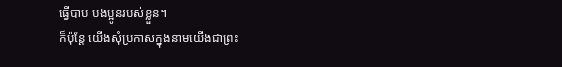ធ្វើបាប បងប្អូនរបស់ខ្លួន។
ក៏ប៉ុន្តែ យើងសុំប្រកាសក្នុងនាមយើងជាព្រះ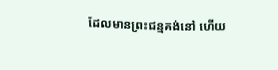ដែលមានព្រះជន្មគង់នៅ ហើយ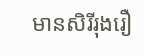មានសិរីរុងរឿ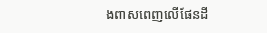ងពាសពេញលើផែនដី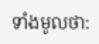ទាំងមូលថា: